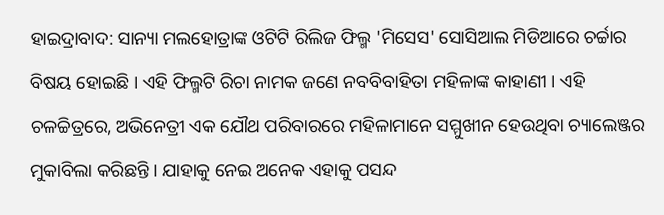ହାଇଦ୍ରାବାଦ: ସାନ୍ୟା ମଲହୋତ୍ରାଙ୍କ ଓଟିଟି ରିଲିଜ ଫିଲ୍ମ 'ମିସେସ' ସୋସିଆଲ ମିଡିଆରେ ଚର୍ଚ୍ଚାର ବିଷୟ ହୋଇଛି । ଏହି ଫିଲ୍ମଟି ରିଚା ନାମକ ଜଣେ ନବବିବାହିତା ମହିଳାଙ୍କ କାହାଣୀ । ଏହି ଚଳଚ୍ଚିତ୍ରରେ, ଅଭିନେତ୍ରୀ ଏକ ଯୌଥ ପରିବାରରେ ମହିଳାମାନେ ସମ୍ମୁଖୀନ ହେଉଥିବା ଚ୍ୟାଲେଞ୍ଜର ମୁକାବିଲା କରିଛନ୍ତି । ଯାହାକୁ ନେଇ ଅନେକ ଏହାକୁ ପସନ୍ଦ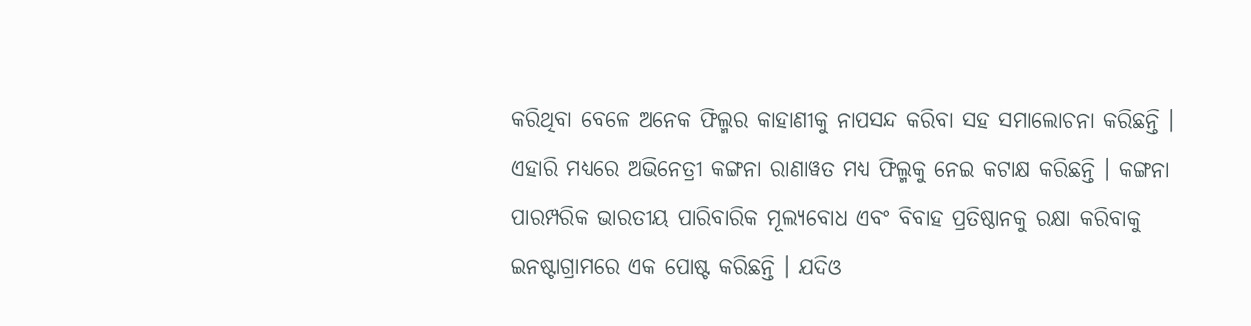କରିଥିବା ବେଳେ ଅନେକ ଫିଲ୍ମର କାହାଣୀକୁ ନାପସନ୍ଦ କରିବା ସହ ସମାଲୋଚନା କରିଛନ୍ତି । ଏହାରି ମଧ୍ୟରେ ଅଭିନେତ୍ରୀ କଙ୍ଗନା ରାଣାୱତ ମଧ୍ୟ ଫିଲ୍ମକୁ ନେଇ କଟାକ୍ଷ କରିଛନ୍ତି । କଙ୍ଗନା ପାରମ୍ପରିକ ଭାରତୀୟ ପାରିବାରିକ ମୂଲ୍ୟବୋଧ ଏବଂ ବିବାହ ପ୍ରତିଷ୍ଠାନକୁ ରକ୍ଷା କରିବାକୁ ଇନଷ୍ଟାଗ୍ରାମରେ ଏକ ପୋଷ୍ଟ କରିଛନ୍ତି । ଯଦିଓ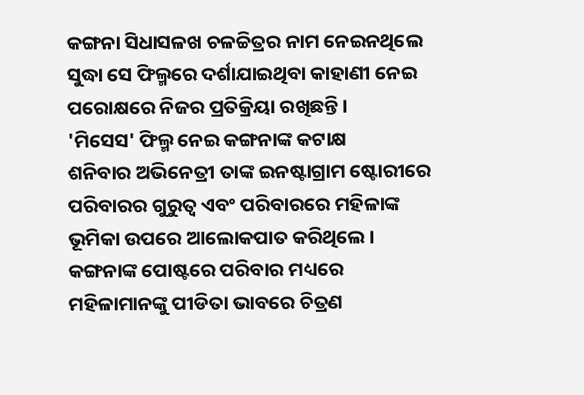କଙ୍ଗନା ସିଧାସଳଖ ଚଳଚ୍ଚିତ୍ରର ନାମ ନେଇନଥିଲେ ସୁଦ୍ଧା ସେ ଫିଲ୍ମରେ ଦର୍ଶାଯାଇଥିବା କାହାଣୀ ନେଇ ପରୋକ୍ଷରେ ନିଜର ପ୍ରତିକ୍ରିୟା ରଖିଛନ୍ତି ।
'ମିସେସ' ଫିଲ୍ମ ନେଇ କଙ୍ଗନାଙ୍କ କଟାକ୍ଷ
ଶନିବାର ଅଭିନେତ୍ରୀ ତାଙ୍କ ଇନଷ୍ଟାଗ୍ରାମ ଷ୍ଟୋରୀରେ ପରିବାରର ଗୁରୁତ୍ୱ ଏବଂ ପରିବାରରେ ମହିଳାଙ୍କ ଭୂମିକା ଉପରେ ଆଲୋକପାତ କରିଥିଲେ । କଙ୍ଗନାଙ୍କ ପୋଷ୍ଟରେ ପରିବାର ମଧ୍ୟରେ ମହିଳାମାନଙ୍କୁ ପୀଡିତା ଭାବରେ ଚିତ୍ରଣ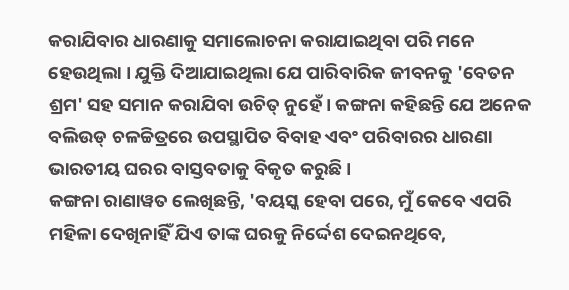କରାଯିବାର ଧାରଣାକୁ ସମାଲୋଚନା କରାଯାଇଥିବା ପରି ମନେ ହେଉଥିଲା । ଯୁକ୍ତି ଦିଆଯାଇଥିଲା ଯେ ପାରିବାରିକ ଜୀବନକୁ 'ବେତନ ଶ୍ରମ' ସହ ସମାନ କରାଯିବା ଉଚିତ୍ ନୁହେଁ। କଙ୍ଗନା କହିଛନ୍ତି ଯେ ଅନେକ ବଲିଉଡ୍ ଚଳଚ୍ଚିତ୍ରରେ ଉପସ୍ଥାପିତ ବିବାହ ଏବଂ ପରିବାରର ଧାରଣା ଭାରତୀୟ ଘରର ବାସ୍ତବତାକୁ ବିକୃତ କରୁଛି ।
କଙ୍ଗନା ରାଣାୱତ ଲେଖିଛନ୍ତି, 'ବୟସ୍କ ହେବା ପରେ, ମୁଁ କେବେ ଏପରି ମହିଳା ଦେଖିନାହିଁ ଯିଏ ତାଙ୍କ ଘରକୁ ନିର୍ଦ୍ଦେଶ ଦେଇନଥିବେ,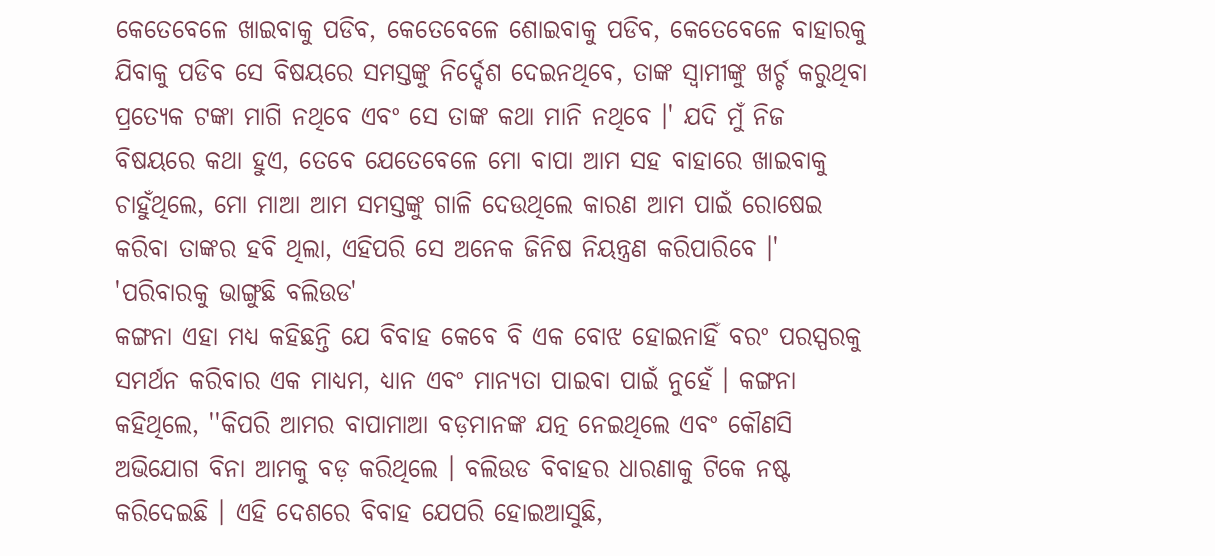କେତେବେଳେ ଖାଇବାକୁ ପଡିବ, କେତେବେଳେ ଶୋଇବାକୁ ପଡିବ, କେତେବେଳେ ବାହାରକୁ ଯିବାକୁ ପଡିବ ସେ ବିଷୟରେ ସମସ୍ତଙ୍କୁ ନିର୍ଦ୍ଦେଶ ଦେଇନଥିବେ, ତାଙ୍କ ସ୍ୱାମୀଙ୍କୁ ଖର୍ଚ୍ଚ କରୁଥିବା ପ୍ରତ୍ୟେକ ଟଙ୍କା ମାଗି ନଥିବେ ଏବଂ ସେ ତାଙ୍କ କଥା ମାନି ନଥିବେ ।' ଯଦି ମୁଁ ନିଜ ବିଷୟରେ କଥା ହୁଏ, ତେବେ ଯେତେବେଳେ ମୋ ବାପା ଆମ ସହ ବାହାରେ ଖାଇବାକୁ ଚାହୁଁଥିଲେ, ମୋ ମାଆ ଆମ ସମସ୍ତଙ୍କୁ ଗାଳି ଦେଉଥିଲେ କାରଣ ଆମ ପାଇଁ ରୋଷେଇ କରିବା ତାଙ୍କର ହବି ଥିଲା, ଏହିପରି ସେ ଅନେକ ଜିନିଷ ନିୟନ୍ତ୍ରଣ କରିପାରିବେ ।'
'ପରିବାରକୁ ଭାଙ୍ଗୁଛି ବଲିଉଡ'
କଙ୍ଗନା ଏହା ମଧ୍ୟ କହିଛନ୍ତି ଯେ ବିବାହ କେବେ ବି ଏକ ବୋଝ ହୋଇନାହିଁ ବରଂ ପରସ୍ପରକୁ ସମର୍ଥନ କରିବାର ଏକ ମାଧ୍ୟମ, ଧ୍ୟାନ ଏବଂ ମାନ୍ୟତା ପାଇବା ପାଇଁ ନୁହେଁ । କଙ୍ଗନା କହିଥିଲେ, ''କିପରି ଆମର ବାପାମାଆ ବଡ଼ମାନଙ୍କ ଯତ୍ନ ନେଇଥିଲେ ଏବଂ କୌଣସି ଅଭିଯୋଗ ବିନା ଆମକୁ ବଡ଼ କରିଥିଲେ । ବଲିଉଡ ବିବାହର ଧାରଣାକୁ ଟିକେ ନଷ୍ଟ କରିଦେଇଛି । ଏହି ଦେଶରେ ବିବାହ ଯେପରି ହୋଇଆସୁଛି,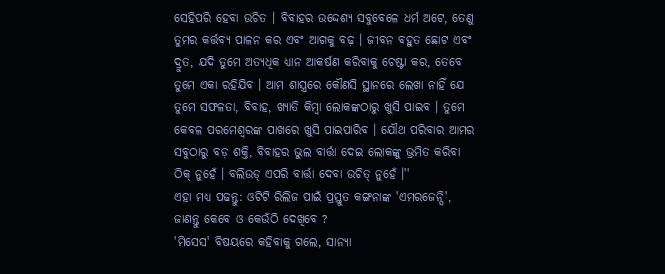ସେହିପରି ହେବା ଉଚିତ । ବିବାହର ଉଦ୍ଦେଶ୍ୟ ସବୁବେଳେ ଧର୍ମ ଅଟେ, ତେଣୁ ତୁମର କର୍ତ୍ତବ୍ୟ ପାଳନ କର ଏବଂ ଆଗକୁ ବଢ଼ । ଜୀବନ ବହୁତ ଛୋଟ ଏବଂ ଦ୍ରୁତ, ଯଦି ତୁମେ ଅତ୍ୟଧିକ ଧ୍ୟାନ ଆକର୍ଷଣ କରିବାକୁ ଚେଷ୍ଟା କର, ତେବେ ତୁମେ ଏକା ରହିଯିବ । ଆମ ଶାସ୍ତ୍ରରେ କୌଣସି ସ୍ଥାନରେ ଲେଖା ନାହିଁ ଯେ ତୁମେ ସଫଳତା, ବିବାହ, ଖ୍ୟାତି କିମ୍ବା ଲୋକଙ୍କଠାରୁ ଖୁସି ପାଇବ । ତୁମେ କେବଳ ପରମେଶ୍ୱରଙ୍କ ପାଖରେ ଖୁସି ପାଇପାରିବ । ଯୌଥ ପରିବାର ଆମର ସବୁଠାରୁ ବଡ଼ ଶକ୍ତି, ବିବାହର ଭୁଲ ବାର୍ତ୍ତା ଦେଇ ଲୋକଙ୍କୁ ଭ୍ରମିତ କରିବା ଠିକ୍ ନୁହେଁ । ବଲିଉଡ୍ ଏପରି ବାର୍ତ୍ତା ଦେବା ଉଚିତ୍ ନୁହେଁ ।''
ଏହା ମଧ୍ୟ ପଢନ୍ତୁ: ଓଟିଟି ରିଲିଜ ପାଇଁ ପ୍ରସ୍ତୁତ କଙ୍ଗନାଙ୍କ 'ଏମରଜେନ୍ସି', ଜାଣନ୍ତୁ କେବେ ଓ କେଉଁଠି ଦେଖିବେ ?
'ମିସେସ' ବିଷୟରେ କହିବାକୁ ଗଲେ, ସାନ୍ୟା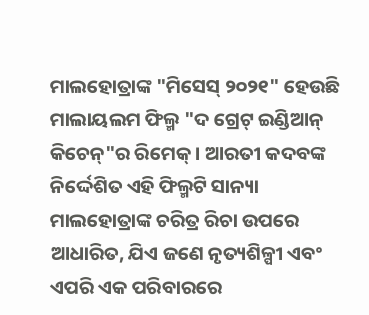ମାଲହୋତ୍ରାଙ୍କ "ମିସେସ୍ ୨୦୨୧" ହେଉଛି ମାଲାୟଲମ ଫିଲ୍ମ "ଦ ଗ୍ରେଟ୍ ଇଣ୍ଡିଆନ୍ କିଚେନ୍"ର ରିମେକ୍ । ଆରତୀ କଦବଙ୍କ ନିର୍ଦ୍ଦେଶିତ ଏହି ଫିଲ୍ମଟି ସାନ୍ୟା ମାଲହୋତ୍ରାଙ୍କ ଚରିତ୍ର ରିଚା ଉପରେ ଆଧାରିତ, ଯିଏ ଜଣେ ନୃତ୍ୟଶିଳ୍ପୀ ଏବଂ ଏପରି ଏକ ପରିବାରରେ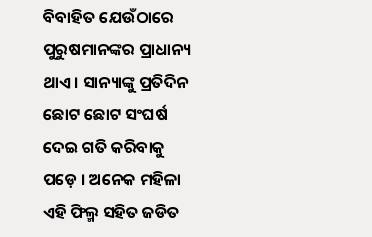ବିବାହିତ ଯେଉଁଠାରେ ପୁରୁଷମାନଙ୍କର ପ୍ରାଧାନ୍ୟ ଥାଏ । ସାନ୍ୟାଙ୍କୁ ପ୍ରତିଦିନ ଛୋଟ ଛୋଟ ସଂଘର୍ଷ ଦେଇ ଗତି କରିବାକୁ ପଡ଼େ । ଅନେକ ମହିଳା ଏହି ଫିଲ୍ମ ସହିତ ଜଡିତ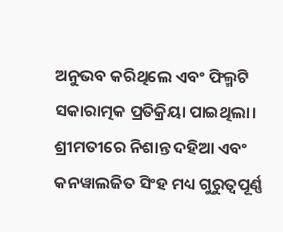ଅନୁଭବ କରିଥିଲେ ଏବଂ ଫିଲ୍ମଟି ସକାରାତ୍ମକ ପ୍ରତିକ୍ରିୟା ପାଇଥିଲା। ଶ୍ରୀମତୀରେ ନିଶାନ୍ତ ଦହିଆ ଏବଂ କନୱାଲଜିତ ସିଂହ ମଧ୍ୟ ଗୁରୁତ୍ୱପୂର୍ଣ୍ଣ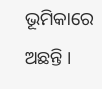ଭୂମିକାରେ ଅଛନ୍ତି ।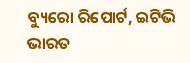ବ୍ୟୁରୋ ରିପୋର୍ଟ, ଇଟିଭି ଭାରତ